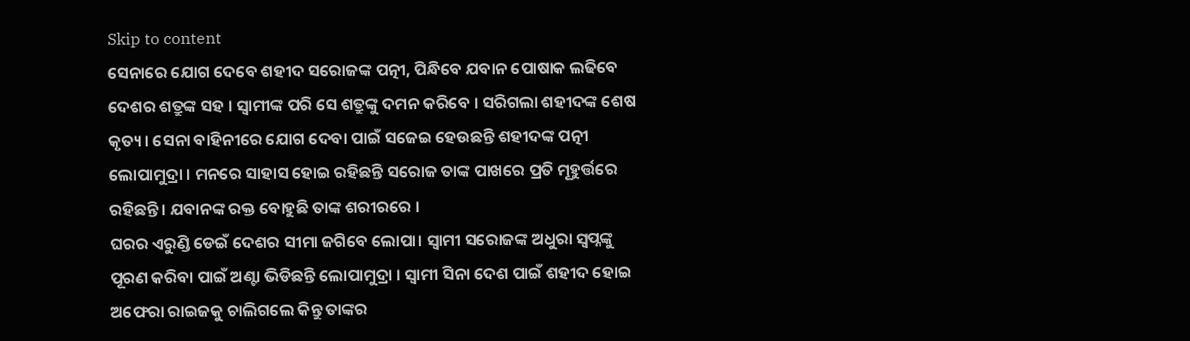Skip to content
ସେନାରେ ଯୋଗ ଦେବେ ଶହୀଦ ସରୋଜଙ୍କ ପତ୍ନୀ, ପିନ୍ଧିବେ ଯବାନ ପୋଷାକ ଲଢିବେ ଦେଶର ଶତ୍ରୁଙ୍କ ସହ । ସ୍ଵାମୀଙ୍କ ପରି ସେ ଶତ୍ରୁଙ୍କୁ ଦମନ କରିବେ । ସରିଗଲା ଶହୀଦଙ୍କ ଶେଷ କୃତ୍ୟ। ସେନା ବାହିନୀରେ ଯୋଗ ଦେବା ପାଇଁ ସଜେଇ ହେଉଛନ୍ତି ଶହୀଦଙ୍କ ପତ୍ନୀ ଲୋପାମୁଦ୍ରା । ମନରେ ସାହାସ ହୋଇ ରହିଛନ୍ତି ସରୋଜ ତାଙ୍କ ପାଖରେ ପ୍ରତି ମୂହୁର୍ତ୍ତରେ ରହିଛନ୍ତି । ଯବାନଙ୍କ ରକ୍ତ ବୋହୁଛି ତାଙ୍କ ଶରୀରରେ ।
ଘରର ଏରୁଣ୍ଡି ଡେଇଁ ଦେଶର ସୀମା ଜଗିବେ ଲୋପା। ସ୍ଵାମୀ ସରୋଜଙ୍କ ଅଧୁରା ସ୍ଵପ୍ନଙ୍କୁ ପୂରଣ କରିବା ପାଇଁ ଅଣ୍ଟା ଭିଡିଛନ୍ତି ଲୋପାମୁଦ୍ରା । ସ୍ଵାମୀ ସିନା ଦେଶ ପାଇଁ ଶହୀଦ ହୋଇ ଅଫେରା ରାଇଜକୁ ଚାଲିଗଲେ କିନ୍ତୁ ତାଙ୍କର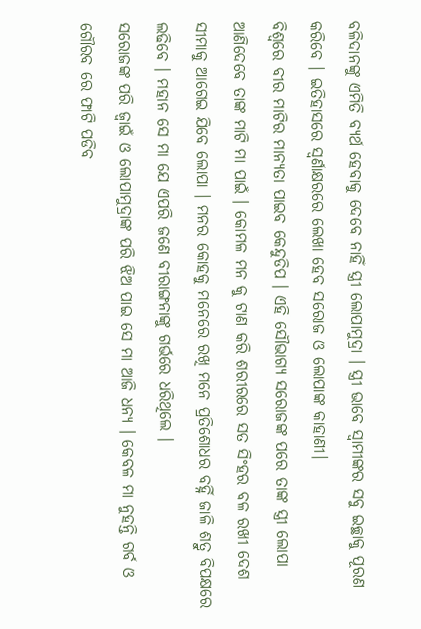ବଳିଦାନଙ୍କୁ ଏମିତି ବ୍ୟର୍ଥ ହେବାକୁ ଦେବେ ନାହିଁ ସ୍ତ୍ରୀ ଲୋପାମୁଦ୍ରା । ସ୍ତ୍ରୀ ଭାବେ ସ୍ଵାମୀଙ୍କର ସବୁ ଇଚ୍ଛାକୁ ପୂରଣ କରିବେ । ଇତିହାସରେ ସ୍ଵର୍ଣାକ୍ଷରରେ ଲେଖା ହେବ ସରୋଜ ଓ ଲୋପାଙ୍କ କାହାଣୀ।
ବିଶ୍ଵରେ ବୀର ମାଟିର ମାନ୍ୟତା ପାଇବ କେନ୍ଦୁଡିପ । ଏହି ସୌଭାଗ୍ୟ ସରୋଜଙ୍କ ପରେ ତାଙ୍କ ସ୍ତ୍ରୀ ଲୋପା ଆଣିଦେବେ ତାଙ୍କ ମାଟି ମା ପାଇଁ । କୋମଳ ମନ କୁ ଟାଣ କରି ଶରୀରରେ ସତ ସିଂହର ବଳ ରଖୀ ଦେଶ ସୀମାକୁ ଆଗେଇ ଯିବେ ଲୋପା । ମନର କୋହକୁ ମନେରେ ରଖି ମନେ ପ୍ରତିଶୋଧର ବର୍ହ୍ନି ଜାଳି ଶତ୍ରୁ ବିପକ୍ଷରେ ଲଢିବେ । ମହାନ ସେ ମା ଯେ ଏପରି ଜଣେ ବୀରାଙ୍ଗନାଙ୍କୁ ଗର୍ଭରେ ଧରିଥିଲେ ।
ସରୋଜଙ୍କ ପରି ଜ୍ଵାଇଁ ଓ ଲୋପାମୁଦ୍ରାଙ୍କ ପରି ଝିଅ ପାଇ ସେ ମା ଆଜି ଧନ୍ୟ । କେବଳ ମା ନୁହନ୍ତି ଗର୍ବ ଓ ଗୌରବ ରେ ଫାଟି ପଡିବ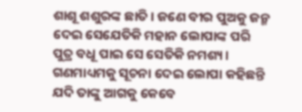ଶାଶୂ ଶଶୁରଙ୍କ ଛାତି । ଜଣେ ବୀର ପୁଅକୁ ଜନ୍ମ ଦେଇ ସେଯେତିକି ମହାନ ଲୋପାଙ୍କ ପରି ପୁତ୍ର ବଧୂ ପାଇ ସେ ସେତିକି ନମଶ୍ୟ। ଗଣମାଧ୍ୟମକୁ ସୂଚନା ଦେଇ ଲୋପା କହିଛନ୍ତି ଯଦି ତାଙ୍କୁ ଆଗକୁ କେବେ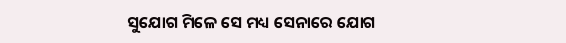ସୁଯୋଗ ମିଳେ ସେ ମଧ୍ୟ ସେନାରେ ଯୋଗ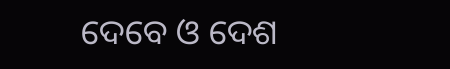ଦେବେ ଓ ଦେଶ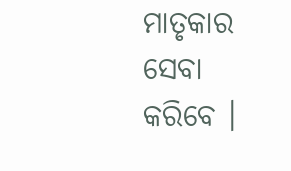ମାତୃକାର ସେବା କରିବେ ।